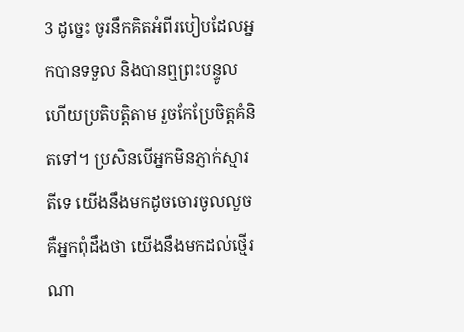3 ដូច្នេះ ចូរនឹកគិតអំពីរបៀបដែលអ្នកបានទទួល និងបានឮព្រះបន្ទូល ហើយប្រតិបត្តិតាម រួចកែប្រែចិត្តគំនិតទៅ។ ប្រសិនបើអ្នកមិនភ្ញាក់ស្មារតីទេ យើងនឹងមកដូចចោរចូលលួច គឺអ្នកពុំដឹងថា យើងនឹងមកដល់ថ្មើរណា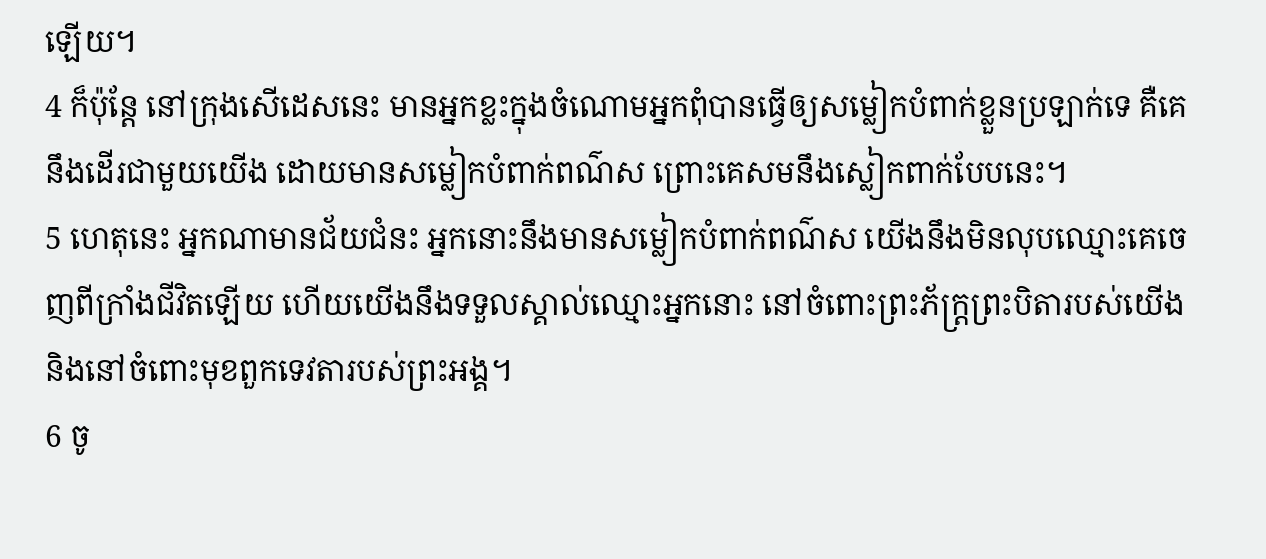ឡើយ។
4 ក៏ប៉ុន្តែ នៅក្រុងសើដេសនេះ មានអ្នកខ្លះក្នុងចំណោមអ្នកពុំបានធ្វើឲ្យសម្លៀកបំពាក់ខ្លួនប្រឡាក់ទេ គឺគេនឹងដើរជាមួយយើង ដោយមានសម្លៀកបំពាក់ពណ៌ស ព្រោះគេសមនឹងស្លៀកពាក់បែបនេះ។
5 ហេតុនេះ អ្នកណាមានជ័យជំនះ អ្នកនោះនឹងមានសម្លៀកបំពាក់ពណ៌ស យើងនឹងមិនលុបឈ្មោះគេចេញពីក្រាំងជីវិតឡើយ ហើយយើងនឹងទទួលស្គាល់ឈ្មោះអ្នកនោះ នៅចំពោះព្រះភ័ក្ត្រព្រះបិតារបស់យើង និងនៅចំពោះមុខពួកទេវតារបស់ព្រះអង្គ។
6 ចូ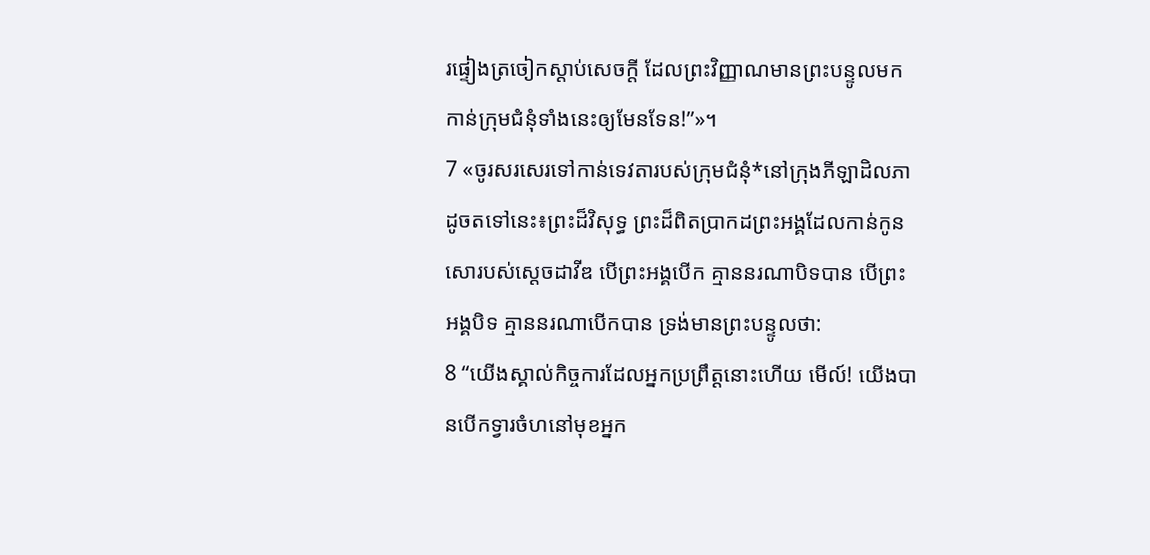រផ្ទៀងត្រចៀកស្ដាប់សេចក្ដី ដែលព្រះវិញ្ញាណមានព្រះបន្ទូលមកកាន់ក្រុមជំនុំទាំងនេះឲ្យមែនទែន!”»។
7 «ចូរសរសេរទៅកាន់ទេវតារបស់ក្រុមជំនុំ*នៅក្រុងភីឡាដិលភា ដូចតទៅនេះ៖ព្រះដ៏វិសុទ្ធ ព្រះដ៏ពិតប្រាកដព្រះអង្គដែលកាន់កូនសោរបស់ស្ដេចដាវីឌ បើព្រះអង្គបើក គ្មាននរណាបិទបាន បើព្រះអង្គបិទ គ្មាននរណាបើកបាន ទ្រង់មានព្រះបន្ទូលថា:
8 “យើងស្គាល់កិច្ចការដែលអ្នកប្រព្រឹត្តនោះហើយ មើល៍! យើងបានបើកទ្វារចំហនៅមុខអ្នក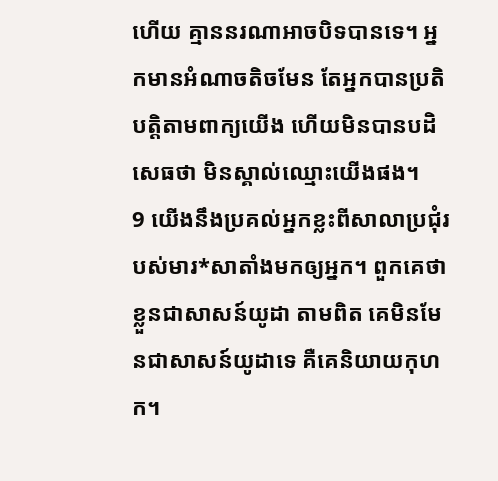ហើយ គ្មាននរណាអាចបិទបានទេ។ អ្នកមានអំណាចតិចមែន តែអ្នកបានប្រតិបត្តិតាមពាក្យយើង ហើយមិនបានបដិសេធថា មិនស្គាល់ឈ្មោះយើងផង។
9 យើងនឹងប្រគល់អ្នកខ្លះពីសាលាប្រជុំរបស់មារ*សាតាំងមកឲ្យអ្នក។ ពួកគេថាខ្លួនជាសាសន៍យូដា តាមពិត គេមិនមែនជាសាសន៍យូដាទេ គឺគេនិយាយកុហក។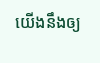យើងនឹងឲ្យ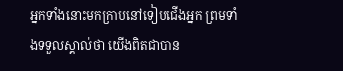អ្នកទាំងនោះមកក្រាបនៅទៀបជើងអ្នក ព្រមទាំងទទួលស្គាល់ថា យើងពិតជាបាន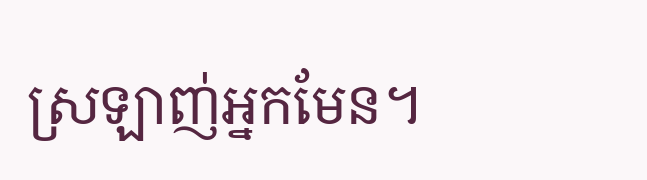ស្រឡាញ់អ្នកមែន។